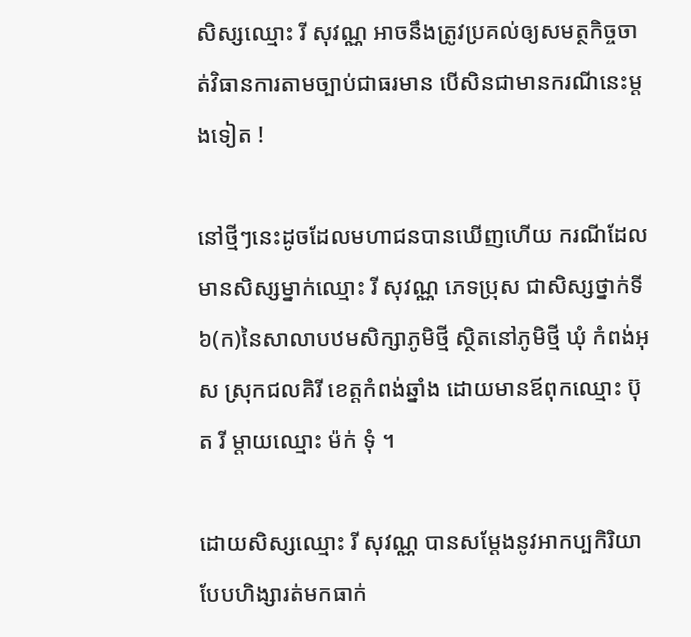សិស្សឈ្មោះ រី សុវណ្ណ អាចនឹងត្រូវប្រគល់ឲ្យសមត្ថកិច្ចចាត់វិធានការតាមច្បាប់ជាធរមាន បើសិនជាមានករណីនេះម្ដងទៀត !

នៅថ្មីៗនេះដូចដែលមហាជនបានឃើញហើយ ករណីដែលមានសិស្សម្នាក់ឈ្មោះ រី សុវណ្ណ ភេទប្រុស ជាសិស្សថ្នាក់ទី ៦(ក)នៃសាលាបឋមសិក្សាភូមិថ្មី ស្ថិតនៅភូមិថ្មី ឃុំ កំពង់អុស ស្រុកជលគិរី ខេត្តកំពង់ឆ្នាំង ដោយមានឪពុកឈ្មោះ ប៊ុត រី ម្ដាយឈ្មោះ ម៉ក់ ទុំ ។

ដោយសិស្សឈ្មោះ រី សុវណ្ណ បានសម្ដែងនូវអាកប្បកិរិយាបែបហិង្សារត់មកធាក់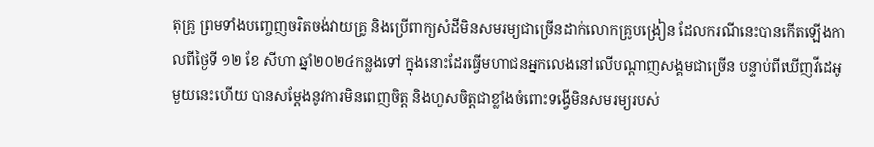តុគ្រូ ព្រមទាំងបញ្ចេញចរិតចង់វាយគ្រូ និងប្រើពាក្យសំដីមិនសមរម្យជាច្រើនដាក់លោកគ្រូបង្រៀន ដែលករណីនេះបានកើតឡើងកាលពីថ្ងៃទី ១២ ខែ សីហា ឆ្នាំ២០២៤កន្លងទៅ ក្នុងនោះដែរធ្វើមហាជនអ្នកលេងនៅលើបណ្ដាញសង្គមជាច្រើន បន្ទាប់ពីឃើញវីដេអូមួយនេះហើយ បានសម្ដែងនូវការមិនពេញចិត្ត និងហួសចិត្តជាខ្លាំងចំពោះទង្វើមិនសមរម្យរបស់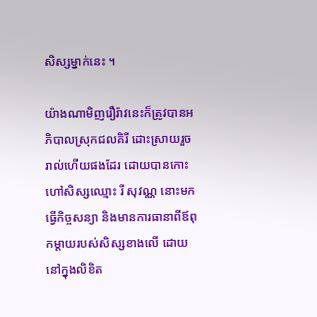សិស្សម្នាក់នេះ ។

យ៉ាងណាមិញរឿរ៉ាវនេះក៏ត្រូវបានអភិបាលស្រុកជលគិរី ដោះស្រាយរួចរាល់ហើយផងដែរ ដោយបានកោះហៅសិស្សឈ្មោះ រី សុវណ្ណ នោះមកធ្វើកិច្ចសន្យា និងមានការធានាពីឪពុកម្ដាយរបស់សិស្សខាងលើ ដោយនៅក្នុងលិខិត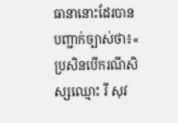ធានានោះដែរបានបញ្ជាក់ច្បាស់ថា៖« ប្រសិនបើករណីសិស្សឈ្មោះ រី សុវ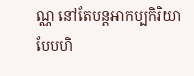ណ្ណ នៅតែបន្តអាកប្បកិរិយាបែបហិ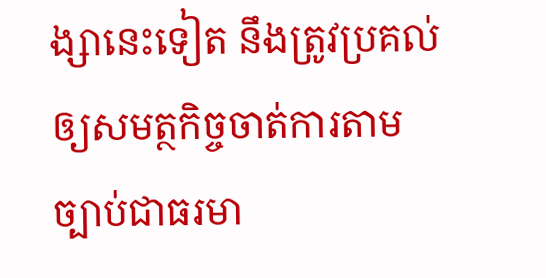ង្សានេះទៀត នឹងត្រូវប្រគល់ឲ្យសមត្ថកិច្ចចាត់ការតាមច្បាប់ជាធរមា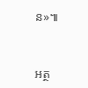ន»៕



អត្ថ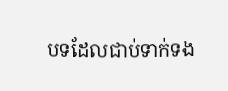បទដែលជាប់ទាក់ទង